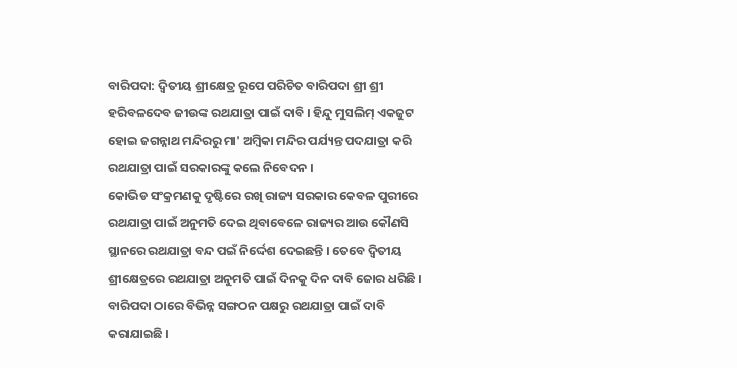ବାରିପଦା: ଦ୍ବିତୀୟ ଶ୍ରୀକ୍ଷେତ୍ର ରୂପେ ପରିଚିତ ବାରିପଦା ଶ୍ରୀ ଶ୍ରୀ ହରିବଳଦେବ ଜୀଉଙ୍କ ରଥଯାତ୍ରା ପାଇଁ ଦାବି । ହିନ୍ଦୁ ମୁସଲିମ୍ ଏକଜୁଟ ହୋଇ ଜଗନ୍ନାଥ ମନ୍ଦିରରୁ ମା' ଅମ୍ବିକା ମନ୍ଦିର ପର୍ଯ୍ୟନ୍ତ ପଦଯାତ୍ରା କରି ରଥଯାତ୍ରା ପାଇଁ ସରକାରଙ୍କୁ କଲେ ନିବେଦନ ।
କୋଭିଡ ସଂକ୍ରମଣକୁ ଦୃଷ୍ଟିରେ ରଖି ରାଜ୍ୟ ସରକାର କେବଳ ପୁରୀରେ ରଥଯାତ୍ରା ପାଇଁ ଅନୁମତି ଦେଇ ଥିବାବେଳେ ରାଜ୍ୟର ଆଉ କୌଣସି ସ୍ଥାନରେ ରଥଯାତ୍ରା ବନ୍ଦ ପଇଁ ନିର୍ଦ୍ଦେଶ ଦେଇଛନ୍ତି । ତେବେ ଦ୍ବିତୀୟ ଶ୍ରୀକ୍ଷେତ୍ରରେ ରଥଯାତ୍ରା ଅନୁମତି ପାଇଁ ଦିନକୁ ଦିନ ଦାବି ଜୋର ଧରିଛି । ବାରିପଦା ଠାରେ ବିଭିନ୍ନ ସଙ୍ଗଠନ ପକ୍ଷରୁ ରଥଯାତ୍ରା ପାଇଁ ଦାବି କରାଯାଇଛି ।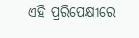ଏହି ପ୍ରରିପେକ୍ଷୀରେ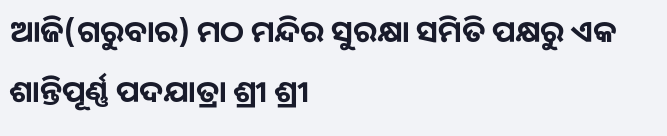ଆଜି(ଗରୁବାର) ମଠ ମନ୍ଦିର ସୁରକ୍ଷା ସମିତି ପକ୍ଷରୁ ଏକ ଶାନ୍ତିପୂର୍ଣ୍ଣ ପଦଯାତ୍ରା ଶ୍ରୀ ଶ୍ରୀ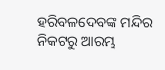ହରିବଳଦେବଙ୍କ ମନ୍ଦିର ନିକଟରୁ ଆରମ୍ଭ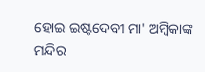ହୋଇ ଇଷ୍ଟଦେବୀ ମା' ଅମ୍ବିକାଙ୍କ ମନ୍ଦିର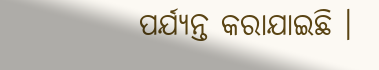ପର୍ଯ୍ୟନ୍ତ କରାଯାଇଛି ।